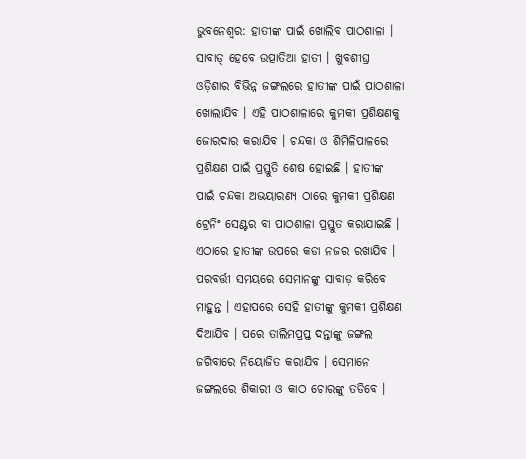ଭୁବନେଶ୍ବର: ହାତୀଙ୍କ ପାଇଁ ଖୋଲିବ ପାଠଶାଳା । ସାବାଡ୍ ହେବେ ଉତ୍ପାତିଆ ହାତୀ । ଖୁବଶୀଘ୍ର ଓଡ଼ିଶାର ବିଭିନ୍ନ ଜଙ୍ଗଲରେ ହାତୀଙ୍କ ପାଇଁ ପାଠଶାଳା ଖୋଲାଯିବ । ଏହି ପାଠଶାଳାରେ କୁମକୀ ପ୍ରଶିକ୍ଷଣକୁ ଜୋରଦାର କରାଯିବ । ଚନ୍ଦକା ଓ ଶିମିଳିପାଳରେ ପ୍ରଶିକ୍ଷଣ ପାଇଁ ପ୍ରସ୍ତୁତି ଶେଷ ହୋଇଛି । ହାତୀଙ୍କ ପାଇଁ ଚନ୍ଦକା ଅଭୟାରଣ୍ୟ ଠାରେ କୁମକୀ ପ୍ରଶିକ୍ଷଣ ଟ୍ରେନିଂ ସେଣ୍ଟର ବା ପାଠଶାଳା ପ୍ରସ୍ତୁତ କରାଯାଇଛି । ଏଠାରେ ହାତୀଙ୍କ ଉପରେ କଡା ନଜର ରଖାଯିବ । ପରବର୍ତ୍ତୀ ସମୟରେ ସେମାନଙ୍କୁ ସାବାଡ଼ କରିବେ ମାହୁନ୍ତ । ଏହାପରେ ସେହି ହାତୀଙ୍କୁ କୁମକୀ ପ୍ରଶିକ୍ଷଣ ଦିଆଯିବ । ପରେ ତାଲିମପ୍ରପ୍ତ ଦନ୍ତାଙ୍କୁ ଜଙ୍ଗଲ ଜଗିବାରେ ନିୟୋଜିତ କରାଯିବ । ସେମାନେ ଜଙ୍ଗଲରେ ଶିକାରୀ ଓ କାଠ ଚୋରଙ୍କୁ ତଡିବେ ।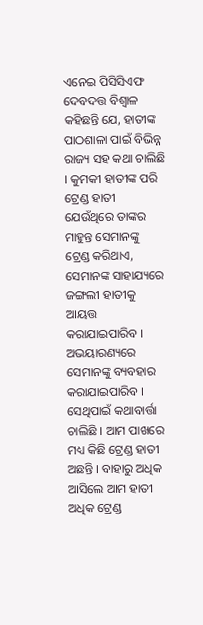ଏନେଇ ପିସିସିଏଫ ଦେବଦତ୍ତ ବିଶ୍ବାଳ କହିଛନ୍ତି ଯେ, ହାତୀଙ୍କ ପାଠଶାଳା ପାଇଁ ବିଭିନ୍ନ ରାଜ୍ୟ ସହ କଥା ଚାଲିଛି । କୁମକୀ ହାତୀଙ୍କ ପରି ଟ୍ରେଣ୍ଡ ହାତୀ ଯେଉଁଥିରେ ତାଙ୍କର ମାହୁନ୍ତ ସେମାନଙ୍କୁ ଟ୍ରେଣ୍ଡ କରିଥାଏ, ସେମାନଙ୍କ ସାହାଯ୍ୟରେ ଜଙ୍ଗଲୀ ହାତୀକୁ ଆୟତ୍ତ କରାଯାଇପାରିବ । ଅଭୟାରଣ୍ୟରେ ସେମାନଙ୍କୁ ବ୍ୟବହାର କରାଯାଇପାରିବ । ସେଥିପାଇଁ କଥାବାର୍ତ୍ତା ଚାଲିଛି । ଆମ ପାଖରେ ମଧ୍ୟ କିଛି ଟ୍ରେଣ୍ଡ ହାତୀ ଅଛନ୍ତି । ବାହାରୁ ଅଧିକ ଆସିଲେ ଆମ ହାତୀ ଅଧିକ ଟ୍ରେଣ୍ଡ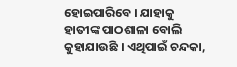ହୋଇପାରିବେ । ଯାହାକୁ ହାତୀଙ୍କ ପାଠଶାଳା ବୋଲି କୁହାଯାଉଛି । ଏଥିପାଇଁ ଚନ୍ଦକା,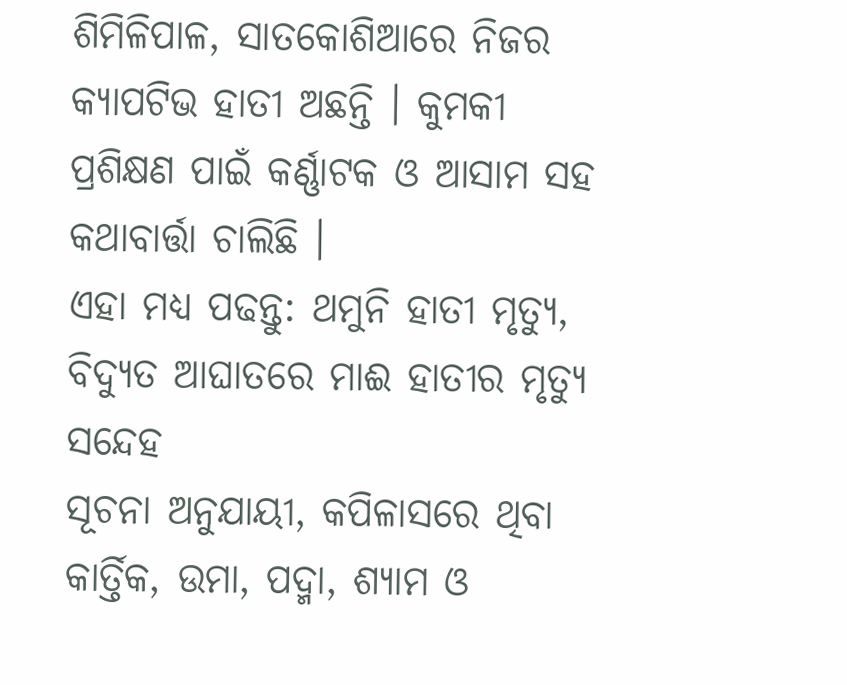ଶିମିଳିପାଳ, ସାତକୋଶିଆରେ ନିଜର କ୍ୟାପଟିଭ ହାତୀ ଅଛନ୍ତି । କୁମକୀ ପ୍ରଶିକ୍ଷଣ ପାଇଁ କର୍ଣ୍ଣାଟକ ଓ ଆସାମ ସହ କଥାବାର୍ତ୍ତା ଚାଲିଛି ।
ଏହା ମଧ୍ୟ ପଢନ୍ତୁ: ଥମୁନି ହାତୀ ମୃତ୍ୟୁ, ବିଦ୍ୟୁତ ଆଘାତରେ ମାଈ ହାତୀର ମୃତ୍ୟୁ ସନ୍ଦେହ
ସୂଚନା ଅନୁଯାୟୀ, କପିଳାସରେ ଥିବା କାର୍ତ୍ତିକ, ଉମା, ପଦ୍ମା, ଶ୍ୟାମ ଓ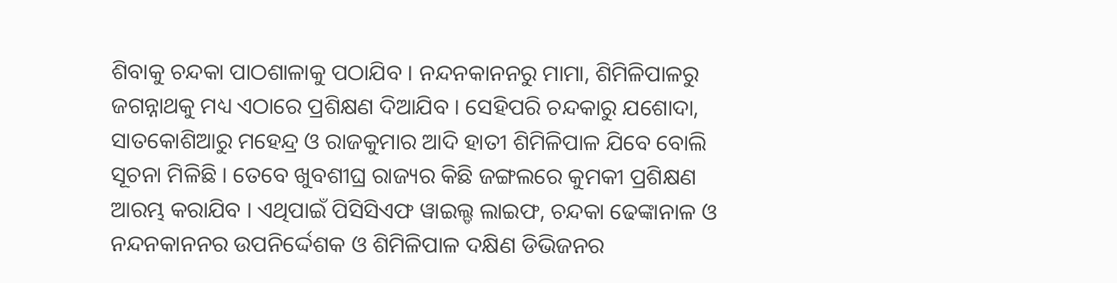ଶିବାକୁ ଚନ୍ଦକା ପାଠଶାଳାକୁ ପଠାଯିବ । ନନ୍ଦନକାନନରୁ ମାମା, ଶିମିଳିପାଳରୁ ଜଗନ୍ନାଥକୁ ମଧ୍ୟ ଏଠାରେ ପ୍ରଶିକ୍ଷଣ ଦିଆଯିବ । ସେହିପରି ଚନ୍ଦକାରୁ ଯଶୋଦା, ସାତକୋଶିଆରୁ ମହେନ୍ଦ୍ର ଓ ରାଜକୁମାର ଆଦି ହାତୀ ଶିମିଳିପାଳ ଯିବେ ବୋଲି ସୂଚନା ମିଳିଛି । ତେବେ ଖୁବଶୀଘ୍ର ରାଜ୍ୟର କିଛି ଜଙ୍ଗଲରେ କୁମକୀ ପ୍ରଶିକ୍ଷଣ ଆରମ୍ଭ କରାଯିବ । ଏଥିପାଇଁ ପିସିସିଏଫ ୱାଇଲ୍ଡ ଲାଇଫ, ଚନ୍ଦକା ଢେଙ୍କାନାଳ ଓ ନନ୍ଦନକାନନର ଉପନିର୍ଦ୍ଦେଶକ ଓ ଶିମିଳିପାଳ ଦକ୍ଷିଣ ଡିଭିଜନର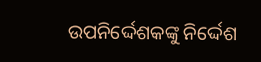ଉପନିର୍ଦ୍ଦେଶକଙ୍କୁ ନିର୍ଦ୍ଦେଶ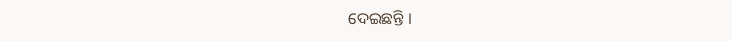ଦେଇଛନ୍ତି ।